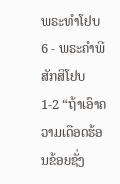ພຣະທຳໂຢບ 6 - ພຣະຄຳພີສັກສິໂຢບ 1-2 “ຖ້າເອົາຄວາມເດືອດຮ້ອນຂ້ອຍຊັ່ງ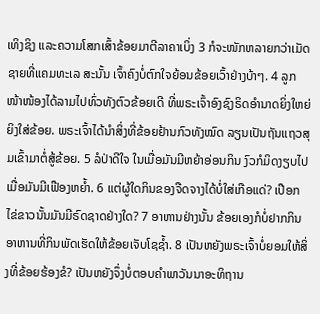ເທິງຊິງ ແລະຄວາມໂສກເສົ້າຂ້ອຍມາຕີລາຄາເບິ່ງ 3 ກໍຈະໜັກຫລາຍກວ່າເມັດຊາຍທີ່ແຄມທະເລ ສະນັ້ນ ເຈົ້າຄົງບໍ່ຕົກໃຈຍ້ອນຂ້ອຍເວົ້າຢ່າງບ້າໆ. 4 ລູກໜ້າໜ້ອງໄດ້ລາມໄປທົ່ວທັງຕົວຂ້ອຍເດີ ທີ່ພຣະເຈົ້າອົງຊົງຣິດອຳນາດຍິ່ງໃຫຍ່ຍິງໃສ່ຂ້ອຍ. ພຣະເຈົ້າໄດ້ນຳສິ່ງທີ່ຂ້ອຍຢ້ານກົວທັງໝົດ ລຽນເປັນຖັນແຖວສຸມເຂົ້າມາຕໍ່ສູ້ຂ້ອຍ. 5 ລໍປ່າດີໃຈ ໃນເມື່ອມັນມີຫຍ້າອ່ອນກິນ ງົວກໍມິດງຽບໄປ ເມື່ອມັນມີເຟືອງຫຍໍ້າ. 6 ແຕ່ຜູ້ໃດກິນຂອງຈືດຈາງໄດ້ບໍ່ໃສ່ເກືອແດ່? ເປືອກໄຂ່ຂາວນັ້ນມັນມີຣົດຊາດຢ່າງໃດ? 7 ອາຫານຢ່າງນັ້ນ ຂ້ອຍເອງກໍບໍ່ຢາກກິນ ອາຫານທີ່ກິນພັດເຮັດໃຫ້ຂ້ອຍເຈັບໂຊຊໍ້າ. 8 ເປັນຫຍັງພຣະເຈົ້າບໍ່ຍອມໃຫ້ສິ່ງທີ່ຂ້ອຍຮ້ອງຂໍ? ເປັນຫຍັງຈຶ່ງບໍ່ຕອບຄຳພາວັນນາອະທິຖານ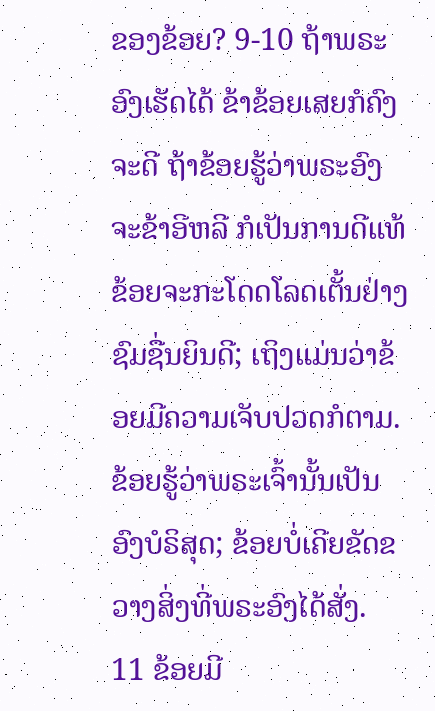ຂອງຂ້ອຍ? 9-10 ຖ້າພຣະອົງເຮັດໄດ້ ຂ້າຂ້ອຍເສຍກໍຄົງຈະດີ ຖ້າຂ້ອຍຮູ້ວ່າພຣະອົງຈະຂ້າອີຫລີ ກໍເປັນການດີແທ້ ຂ້ອຍຈະກະໂດດໂລດເຕັ້ນຢ່າງຊົມຊື່ນຍິນດີ; ເຖິງແມ່ນວ່າຂ້ອຍມີຄວາມເຈັບປວດກໍຕາມ. ຂ້ອຍຮູ້ວ່າພຣະເຈົ້ານັ້ນເປັນອົງບໍຣິສຸດ; ຂ້ອຍບໍ່ເຄີຍຂັດຂວາງສິ່ງທີ່ພຣະອົງໄດ້ສັ່ງ. 11 ຂ້ອຍມີ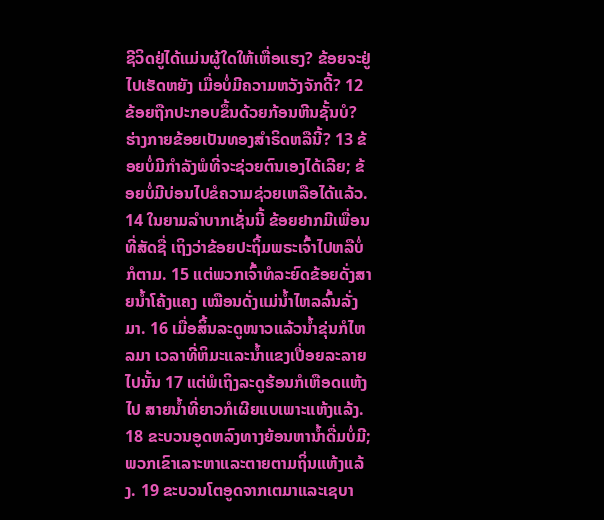ຊີວິດຢູ່ໄດ້ແມ່ນຜູ້ໃດໃຫ້ເຫື່ອແຮງ? ຂ້ອຍຈະຢູ່ໄປເຮັດຫຍັງ ເມື່ອບໍ່ມີຄວາມຫວັງຈັກດີ້? 12 ຂ້ອຍຖືກປະກອບຂຶ້ນດ້ວຍກ້ອນຫີນຊັ້ນບໍ? ຮ່າງກາຍຂ້ອຍເປັນທອງສຳຣິດຫລືນີ້? 13 ຂ້ອຍບໍ່ມີກຳລັງພໍທີ່ຈະຊ່ວຍຕົນເອງໄດ້ເລີຍ; ຂ້ອຍບໍ່ມີບ່ອນໄປຂໍຄວາມຊ່ວຍເຫລືອໄດ້ແລ້ວ. 14 ໃນຍາມລຳບາກເຊັ່ນນີ້ ຂ້ອຍຢາກມີເພື່ອນທີ່ສັດຊື່ ເຖິງວ່າຂ້ອຍປະຖິ້ມພຣະເຈົ້າໄປຫລືບໍ່ກໍຕາມ. 15 ແຕ່ພວກເຈົ້າທໍລະຍົດຂ້ອຍດັ່ງສາຍນໍ້າໂຄ້ງແຄງ ເໝືອນດັ່ງແມ່ນໍ້າໄຫລລົ້ນລັ່ງມາ. 16 ເມື່ອສິ້ນລະດູໜາວແລ້ວນໍ້າຂຸ່ນກໍໄຫລມາ ເວລາທີ່ຫິມະແລະນໍ້າແຂງເປື່ອຍລະລາຍໄປນັ້ນ 17 ແຕ່ພໍເຖິງລະດູຮ້ອນກໍເຫືອດແຫ້ງໄປ ສາຍນໍ້າທີ່ຍາວກໍເຜີຍແບເພາະແຫ້ງແລ້ງ. 18 ຂະບວນອູດຫລົງທາງຍ້ອນຫານໍ້າດື່ມບໍ່ມີ; ພວກເຂົາເລາະຫາແລະຕາຍຕາມຖິ່ນແຫ້ງແລ້ງ. 19 ຂະບວນໂຕອູດຈາກເຕມາແລະເຊບາ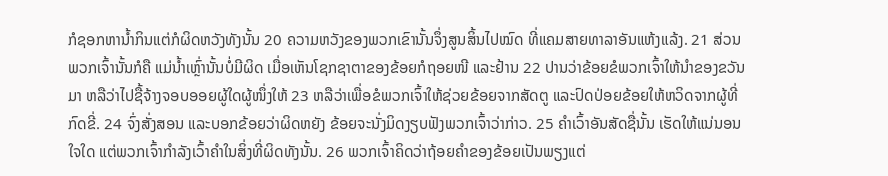ກໍຊອກຫານໍ້າກິນແຕ່ກໍຜິດຫວັງທັງນັ້ນ 20 ຄວາມຫວັງຂອງພວກເຂົານັ້ນຈຶ່ງສູນສິ້ນໄປໝົດ ທີ່ແຄມສາຍທາລາອັນແຫ້ງແລ້ງ. 21 ສ່ວນພວກເຈົ້ານັ້ນກໍຄື ແມ່ນໍ້າເຫຼົ່ານັ້ນບໍ່ມີຜິດ ເມື່ອເຫັນໂຊກຊາຕາຂອງຂ້ອຍກໍຖອຍໜີ ແລະຢ້ານ 22 ປານວ່າຂ້ອຍຂໍພວກເຈົ້າໃຫ້ນຳຂອງຂວັນມາ ຫລືວ່າໄປຊື້ຈ້າງຈອບອອຍຜູ້ໃດຜູ້ໜຶ່ງໃຫ້ 23 ຫລືວ່າເພື່ອຂໍພວກເຈົ້າໃຫ້ຊ່ວຍຂ້ອຍຈາກສັດຕູ ແລະປົດປ່ອຍຂ້ອຍໃຫ້ຫວິດຈາກຜູ້ທີ່ກົດຂີ່. 24 ຈົ່ງສັ່ງສອນ ແລະບອກຂ້ອຍວ່າຜິດຫຍັງ ຂ້ອຍຈະນັ່ງມິດງຽບຟັງພວກເຈົ້າວ່າກ່າວ. 25 ຄຳເວົ້າອັນສັດຊື່ນັ້ນ ເຮັດໃຫ້ແນ່ນອນໃຈໃດ ແຕ່ພວກເຈົ້າກຳລັງເວົ້າຄຳໃນສິ່ງທີ່ຜິດທັງນັ້ນ. 26 ພວກເຈົ້າຄິດວ່າຖ້ອຍຄຳຂອງຂ້ອຍເປັນພຽງແຕ່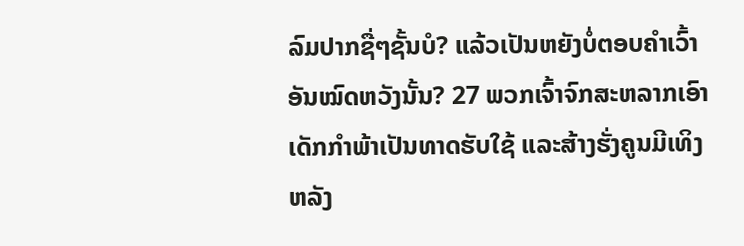ລົມປາກຊື່ໆຊັ້ນບໍ? ແລ້ວເປັນຫຍັງບໍ່ຕອບຄຳເວົ້າອັນໝົດຫວັງນັ້ນ? 27 ພວກເຈົ້າຈົກສະຫລາກເອົາເດັກກຳພ້າເປັນທາດຮັບໃຊ້ ແລະສ້າງຮັ່ງຄູນມີເທິງຫລັງ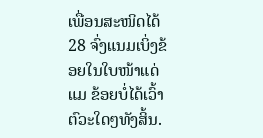ເພື່ອນສະໜິດໄດ້ 28 ຈົ່ງແນມເບິ່ງຂ້ອຍໃນໃບໜ້າແດ່ແມ ຂ້ອຍບໍ່ໄດ້ເວົ້າຕົວະໃດໆທັງສິ້ນ.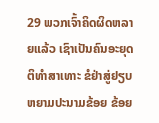29 ພວກເຈົ້າຄິດຜິດຫລາຍແລ້ວ ເຊົາເປັນຄົນອະຍຸດຕິທຳສາເທາະ ຂໍຢ່າສູ່ຢຽບຫຍາມປະນາມຂ້ອຍ ຂ້ອຍ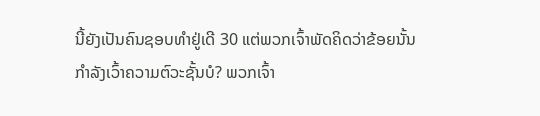ນີ້ຍັງເປັນຄົນຊອບທຳຢູ່ເດີ 30 ແຕ່ພວກເຈົ້າພັດຄິດວ່າຂ້ອຍນັ້ນ ກຳລັງເວົ້າຄວາມຕົວະຊັ້ນບໍ? ພວກເຈົ້າ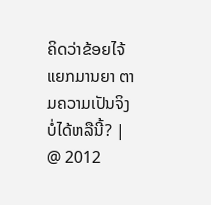ຄິດວ່າຂ້ອຍໄຈ້ແຍກມານຍາ ຕາມຄວາມເປັນຈິງບໍ່ໄດ້ຫລືນີ້? |
@ 2012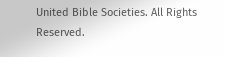United Bible Societies. All Rights Reserved.